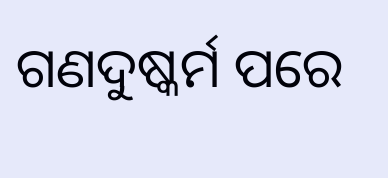ଗଣଦୁଷ୍କର୍ମ ପରେ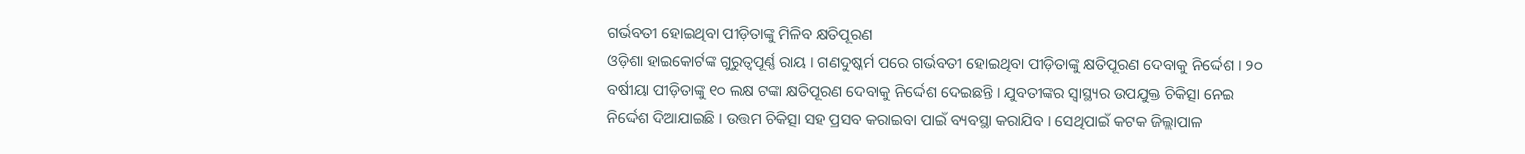ଗର୍ଭବତୀ ହୋଇଥିବା ପୀଡ଼ିତାଙ୍କୁ ମିଳିବ କ୍ଷତିପୂରଣ
ଓଡ଼ିଶା ହାଇକୋର୍ଟଙ୍କ ଗୁରୁତ୍ବପୂର୍ଣ୍ଣ ରାୟ । ଗଣଦୁଷ୍କର୍ମ ପରେ ଗର୍ଭବତୀ ହୋଇଥିବା ପୀଡ଼ିତାଙ୍କୁ କ୍ଷତିପୂରଣ ଦେବାକୁ ନିର୍ଦ୍ଦେଶ । ୨୦ ବର୍ଷୀୟା ପୀଡ଼ିତାଙ୍କୁ ୧୦ ଲକ୍ଷ ଟଙ୍କା କ୍ଷତିପୂରଣ ଦେବାକୁ ନିର୍ଦ୍ଦେଶ ଦେଇଛନ୍ତି । ଯୁବତୀଙ୍କର ସ୍ବାସ୍ଥ୍ୟର ଉପଯୁକ୍ତ ଚିକିତ୍ସା ନେଇ ନିର୍ଦ୍ଦେଶ ଦିଆଯାଇଛି । ଉତ୍ତମ ଚିକିତ୍ସା ସହ ପ୍ରସବ କରାଇବା ପାଇଁ ବ୍ୟବସ୍ଥା କରାଯିବ । ସେଥିପାଇଁ କଟକ ଜିଲ୍ଲାପାଳ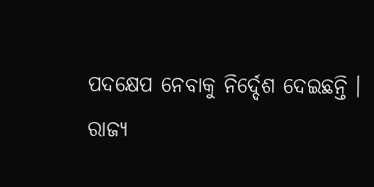ପଦକ୍ଷେପ ନେବାକୁ ନିର୍ଦ୍ଦେଶ ଦେଇଛନ୍ତି ।
ରାଜ୍ୟ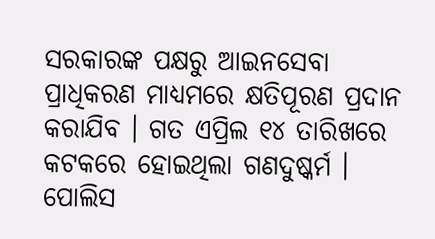ସରକାରଙ୍କ ପକ୍ଷରୁ ଆଇନସେବା ପ୍ରାଧିକରଣ ମାଧ୍ୟମରେ କ୍ଷତିପୂରଣ ପ୍ରଦାନ କରାଯିବ । ଗତ ଏପ୍ରିଲ ୧୪ ତାରିଖରେ କଟକରେ ହୋଇଥିଲା ଗଣଦୁଷ୍କର୍ମ । ପୋଲିସ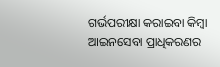ଗର୍ଭପରୀକ୍ଷା କରାଇବା କିମ୍ବା ଆଇନସେବା ପ୍ରାଧିକରଣର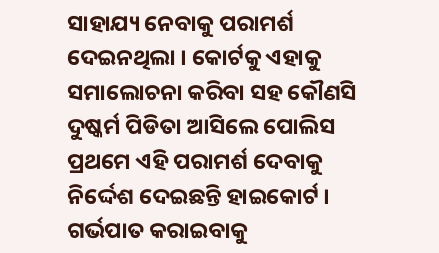ସାହାଯ୍ୟ ନେବାକୁ ପରାମର୍ଶ ଦେଇନଥିଲା । କୋର୍ଟକୁ ଏହାକୁ ସମାଲୋଚନା କରିବା ସହ କୌଣସି ଦୁଷ୍କର୍ମ ପିଡିତା ଆସିଲେ ପୋଲିସ ପ୍ରଥମେ ଏହି ପରାମର୍ଶ ଦେବାକୁ ନିର୍ଦ୍ଦେଶ ଦେଇଛନ୍ତି ହାଇକୋର୍ଟ । ଗର୍ଭପାତ କରାଇବାକୁ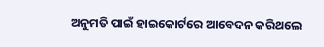ଅନୁମତି ପାଇଁ ହାଇକୋର୍ଟରେ ଆବେଦନ କରିଥଲେ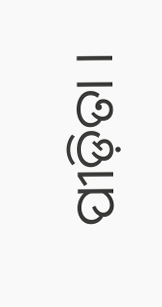ପୀଡ଼ିତା ।